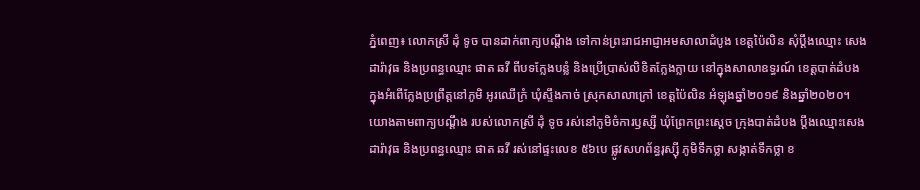ភ្នំពេញ៖ លោកស្រី ដុំ ទូច បានដាក់ពាក្យបណ្ដឹង ទៅកាន់ព្រះរាជអាជ្ញាអមសាលាដំបូង ខេត្តប៉ៃលិន សុំប្ដឹងឈ្មោះ សេង ដារ៉ាវុធ និងប្រពន្ធឈ្មោះ ផាត ឆវី ពីបទក្លែងបន្លំ និងប្រើប្រាស់លិខិតក្លែងក្លាយ នៅក្នុងសាលាឧទ្ធរណ៍ ខេត្តបាត់ដំបង ក្នុងអំពើក្លែងប្រព្រឹត្តនៅភូមិ អូរឈើក្រំ ឃុំស្ទឹងកាច់ ស្រុកសាលាក្រៅ ខេត្តប៉ៃលិន អំឡុងឆ្នាំ២០១៩ និងឆ្នាំ២០២០។
យោងតាមពាក្យបណ្ដឹង របស់លោកស្រី ដុំ ទូច រស់នៅភូមិចំការឫស្សី ឃុំព្រែកព្រះស្ដេច ក្រុងបាត់ដំបង ប្ដឹងឈ្មោះសេង ដារ៉ាវុធ និងប្រពន្ធឈ្មោះ ផាត ឆវី រស់នៅផ្ទះលេខ ៥៦បេ ផ្លូវសហព័ន្ធរុស្ស៊ី ភូមិទឹកថ្លា សង្កាត់ទឹកថ្លា ខ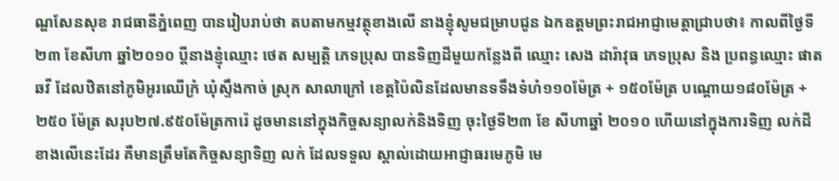ណ្ឌសែនសុខ រាជធានីភ្នំពេញ បានរៀបរាប់ថា តបតាមកម្មវត្ថុខាងលើ នាងខ្ញុំសូមជម្រាបជូន ឯកឧត្តមព្រះរាជអាជ្ញាមេត្តាជ្រាបថា៖ កាលពីថ្ងៃទី ២៣ ខែសីហា ឆ្នាំ២០១០ ប្ដីនាងខ្ញុំឈ្មោះ ថេត សម្បត្តិ ភេទប្រុស បានទិញដីមួយកន្លែងពី ឈ្មោះ សេង ដារ៉ាវុធ ភេទប្រុស និង ប្រពន្ធឈ្មោះ ផាត ឆវី ដែលឋិតនៅភូមិអូរឈើក្រំ ឃុំស្ទឹងកាច់ ស្រុក សាលាក្រៅ ខេត្តប៉ៃលិនដែលមានទទឹងទំហំ១១០ម៉ែត្រ + ១៥០ម៉ែត្រ បណ្តោយ១៨០ម៉ែត្រ + ២៥០ ម៉ែត្រ សរុប២៧.៩៥០ម៉ែត្រការ៉េ ដូចមាននៅក្នុងកិច្ចសន្យាលក់និងទិញ ចុះថ្ងៃទី២៣ ខែ សីហាឆ្នាំ ២០១០ ហើយនៅក្នុងការទិញ លក់ដីខាងលើនេះដែរ គឺមានត្រឹមតែកិច្ចសន្យាទិញ លក់ ដែលទទួល ស្គាល់ដោយអាជ្ញាធរមេភូមិ មេ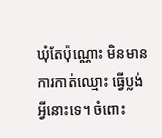ឃុំតែប៉ុណ្ណោះ មិនមានការកាត់ឈ្មោះ ធ្វើប្លង់អ្វីនោះទេ។ ចំពោះ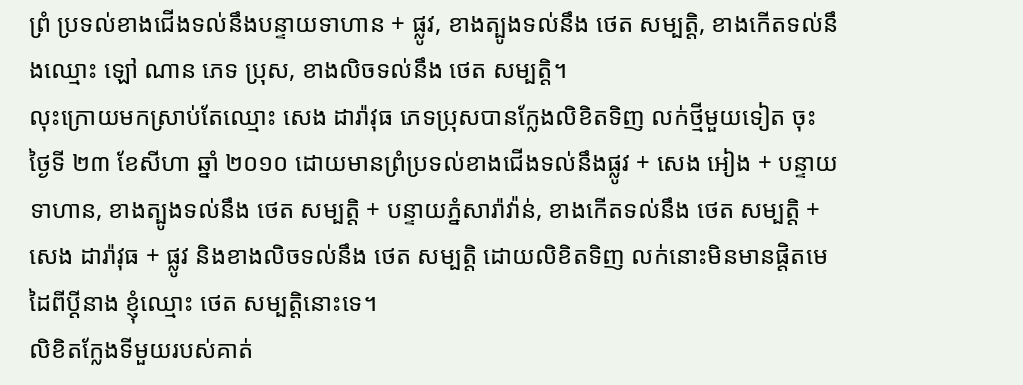ព្រំ ប្រទល់ខាងជើងទល់នឹងបន្ទាយទាហាន + ផ្លូវ, ខាងត្បូងទល់នឹង ថេត សម្បត្តិ, ខាងកើតទល់នឹងឈ្មោះ ឡៅ ណាន ភេទ ប្រុស, ខាងលិចទល់នឹង ថេត សម្បត្តិ។
លុះក្រោយមកស្រាប់តែឈ្មោះ សេង ដារ៉ាវុធ ភេទប្រុសបានក្លែងលិខិតទិញ លក់ថ្មីមួយទៀត ចុះ ថ្ងៃទី ២៣ ខែសីហា ឆ្នាំ ២០១០ ដោយមានព្រំប្រទល់ខាងជើងទល់នឹងផ្លូវ + សេង អៀង + បន្ទាយ ទាហាន, ខាងត្បូងទល់នឹង ថេត សម្បត្តិ + បន្ទាយភ្នំសារ៉ាវ៉ាន់, ខាងកើតទល់នឹង ថេត សម្បត្តិ + សេង ដារ៉ាវុធ + ផ្លូវ និងខាងលិចទល់នឹង ថេត សម្បត្តិ ដោយលិខិតទិញ លក់នោះមិនមានផ្តិតមេដៃពីប្ដីនាង ខ្ញុំឈ្មោះ ថេត សម្បត្តិនោះទេ។
លិខិតក្លែងទីមួយរបស់គាត់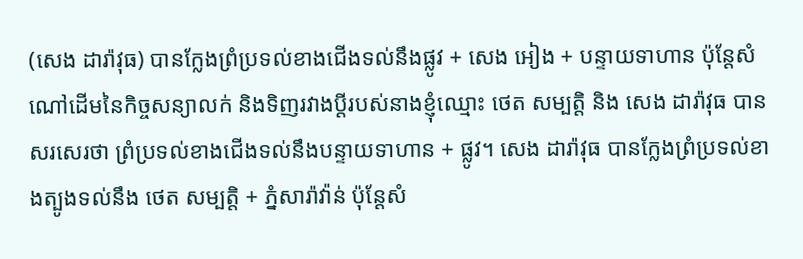(សេង ដារ៉ាវុធ) បានក្លែងព្រំប្រទល់ខាងជើងទល់នឹងផ្លូវ + សេង អៀង + បន្ទាយទាហាន ប៉ុន្តែសំណៅដើមនៃកិច្ចសន្យាលក់ និងទិញរវាងប្ដីរបស់នាងខ្ញុំឈ្មោះ ថេត សម្បត្តិ និង សេង ដារ៉ាវុធ បានសរសេរថា ព្រំប្រទល់ខាងជើងទល់នឹងបន្ទាយទាហាន + ផ្លូវ។ សេង ដារ៉ាវុធ បានក្លែងព្រំប្រទល់ខាងត្បូងទល់នឹង ថេត សម្បត្តិ + ភ្នំសារ៉ាវ៉ាន់ ប៉ុន្តែសំ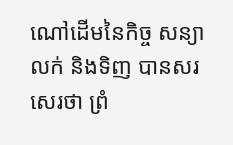ណៅដើមនៃកិច្ច សន្យាលក់ និងទិញ បានសរសេរថា ព្រំ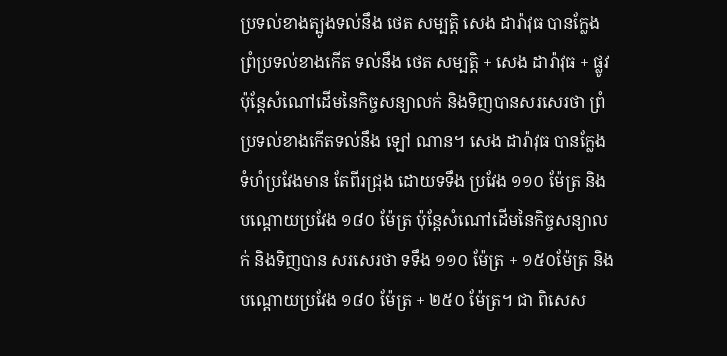ប្រទល់ខាងត្បូងទល់នឹង ថេត សម្បត្តិ សេង ដារ៉ាវុធ បានក្លែងព្រំប្រទល់ខាងកើត ទល់នឹង ថេត សម្បត្តិ + សេង ដារ៉ាវុធ + ផ្លូវ ប៉ុន្តែសំណៅដើមនៃកិច្ចសន្យាលក់ និងទិញបានសរសេរថា ព្រំប្រទល់ខាងកើតទល់នឹង ឡៅ ណាន។ សេង ដារ៉ាវុធ បានក្លែងទំហំប្រវែងមាន តែពីរជ្រុង ដោយទទឹង ប្រវែង ១១០ ម៉ែត្រ និង បណ្តោយប្រវែង ១៨០ ម៉ែត្រ ប៉ុន្តែសំណៅដើមនៃកិច្ចសន្យាលក់ និងទិញបាន សរសេរថា ទទឹង ១១០ ម៉ែត្រ + ១៥០ម៉ែត្រ និង បណ្ដោយប្រវែង ១៨០ ម៉ែត្រ + ២៥០ ម៉ែត្រ។ ជា ពិសេស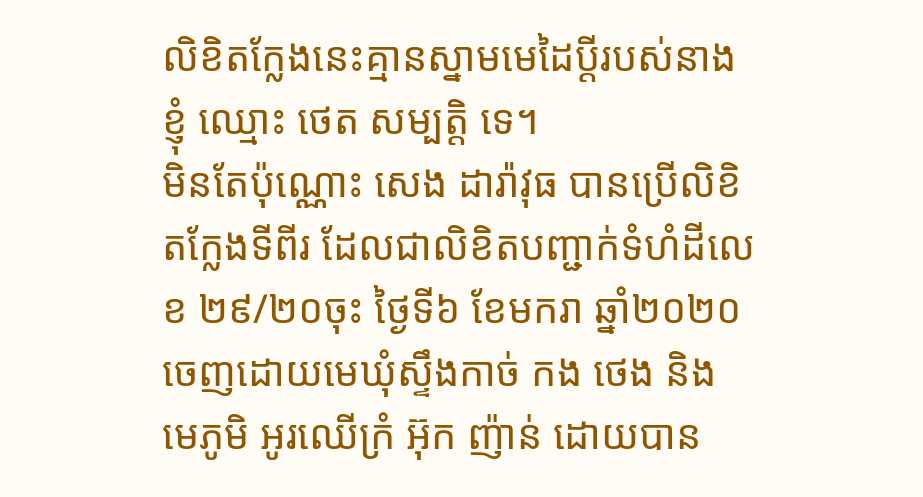លិខិតក្លែងនេះគ្មានស្នាមមេដៃប្ដីរបស់នាងខ្ញុំ ឈ្មោះ ថេត សម្បត្តិ ទេ។
មិនតែប៉ុណ្ណោះ សេង ដារ៉ាវុធ បានប្រើលិខិតក្លែងទីពីរ ដែលជាលិខិតបញ្ជាក់ទំហំដីលេខ ២៩/២០ចុះ ថ្ងៃទី៦ ខែមករា ឆ្នាំ២០២០ ចេញដោយមេឃុំស្ទឹងកាច់ កង ថេង និង មេភូមិ អូរឈើក្រំ អ៊ុក ញ៉ាន់ ដោយបាន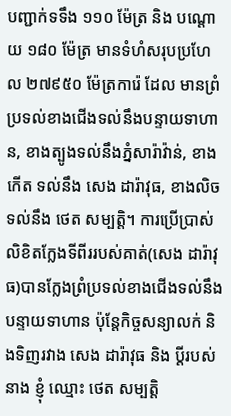បញ្ជាក់ទទឹង ១១០ ម៉ែត្រ និង បណ្តោយ ១៨០ ម៉ែត្រ មានទំហំសរុបប្រហែល ២៧៩៥០ ម៉ែត្រការ៉េ ដែល មានព្រំប្រទល់ខាងជើងទល់នឹងបន្ទាយទាហាន, ខាងត្បូងទល់នឹងភ្នំសារ៉ាវ៉ាន់, ខាងកើត ទល់នឹង សេង ដារ៉ាវុធ, ខាងលិចទល់នឹង ថេត សម្បត្តិ។ ការប្រើប្រាស់លិខិតក្លែងទីពីររបស់គាត់(សេង ដារ៉ាវុធ)បានក្លែងព្រំប្រទល់ខាងជើងទល់នឹងបន្ទាយទាហាន ប៉ុន្តែកិច្ចសន្យាលក់ និងទិញរវាង សេង ដារ៉ាវុធ និង ប្តីរបស់នាង ខ្ញុំ ឈ្មោះ ថេត សម្បត្តិ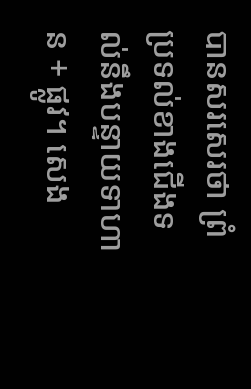បានសរសេរថា ព្រំប្រទល់ខាងជើងទល់នឹងបន្ទាយទាហាន + ផ្លូវ។ សេង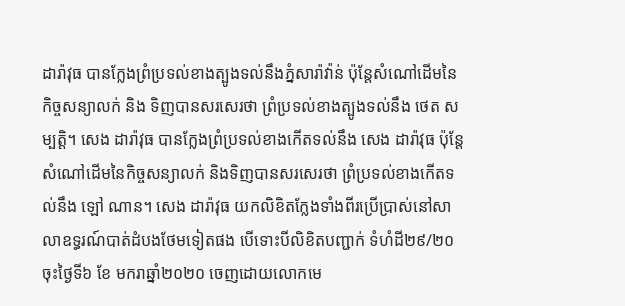ដារ៉ាវុធ បានក្លែងព្រំប្រទល់ខាងត្បូងទល់នឹងភ្នំសារ៉ាវ៉ាន់ ប៉ុន្តែសំណៅដើមនៃកិច្ចសន្យាលក់ និង ទិញបានសរសេរថា ព្រំប្រទល់ខាងត្បូងទល់នឹង ថេត សម្បត្តិ។ សេង ដារ៉ាវុធ បានក្លែងព្រំប្រទល់ខាងកើតទល់នឹង សេង ដារ៉ាវុធ ប៉ុន្តែសំណៅដើមនៃកិច្ចសន្យាលក់ និងទិញបានសរសេរថា ព្រំប្រទល់ខាងកើតទល់នឹង ឡៅ ណាន។ សេង ដារ៉ាវុធ យកលិខិតក្លែងទាំងពីរប្រើប្រាស់នៅសាលាឧទ្ធរណ៍បាត់ដំបងថែមទៀតផង បើទោះបីលិខិតបញ្ជាក់ ទំហំដី២៩/២០ ចុះថ្ងៃទី៦ ខែ មករាឆ្នាំ២០២០ ចេញដោយលោកមេ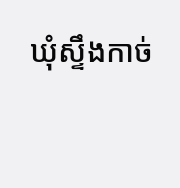ឃុំស្ទឹងកាច់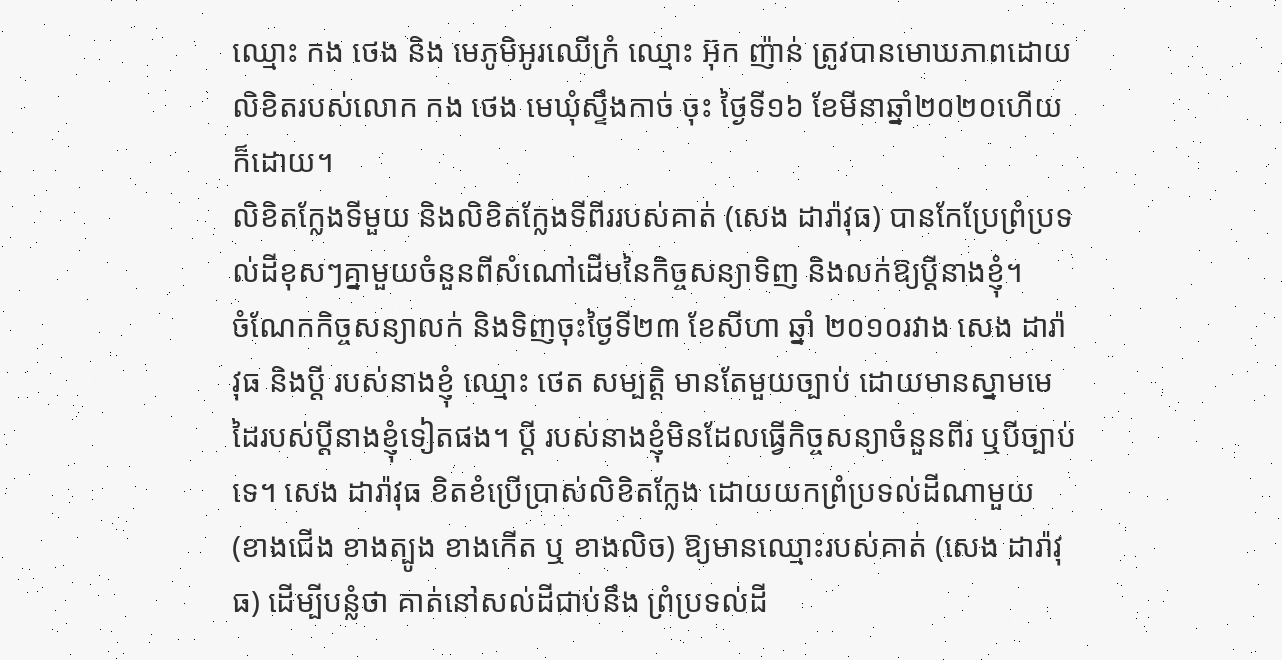ឈ្មោះ កង ថេង និង មេភូមិអូរឈើក្រំ ឈ្មោះ អ៊ុក ញ៉ាន់ ត្រូវបានមោឃភាពដោយលិខិតរបស់លោក កង ថេង មេឃុំស្ទឹងកាច់ ចុះ ថ្ងៃទី១៦ ខែមីនាឆ្នាំ២០២០ហើយក៏ដោយ។
លិខិតក្លែងទីមួយ និងលិខិតក្លែងទីពីររបស់គាត់ (សេង ដារ៉ាវុធ) បានកែប្រែព្រំប្រទល់ដីខុសៗគ្នាមួយចំនួនពីសំណៅដើមនៃកិច្ចសន្យាទិញ និងលក់ឱ្យប្ដីនាងខ្ញុំ។
ចំណែកកិច្ចសន្យាលក់ និងទិញចុះថ្ងៃទី២៣ ខែសីហា ឆ្នាំ ២០១០រវាង សេង ដារ៉ាវុធ និងប្ដី របស់នាងខ្ញុំ ឈ្មោះ ថេត សម្បត្តិ មានតែមួយច្បាប់ ដោយមានស្នាមមេដៃរបស់ប្តីនាងខ្ញុំទៀតផង។ ប្ដី របស់នាងខ្ញុំមិនដែលធ្វើកិច្ចសន្យាចំនួនពីរ ឬបីច្បាប់ទេ។ សេង ដារ៉ាវុធ ខិតខំប្រើប្រាស់លិខិតក្លែង ដោយយកព្រំប្រទល់ដីណាមួយ (ខាងជើង ខាងត្បូង ខាងកើត ឬ ខាងលិច) ឱ្យមានឈ្មោះរបស់គាត់ (សេង ដារ៉ាវុធ) ដើម្បីបន្លំថា គាត់នៅសល់ដីជាប់នឹង ព្រំប្រទល់ដី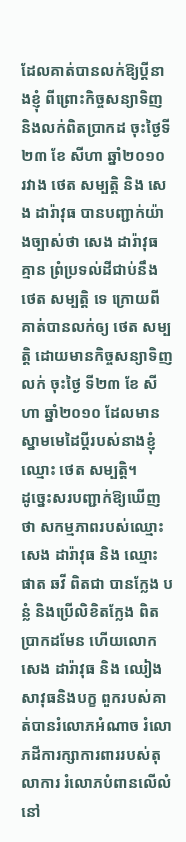ដែលគាត់បានលក់ឱ្យប្ដីនាងខ្ញុំ ពីព្រោះកិច្ចសន្យាទិញ និងលក់ពិតប្រាកដ ចុះថ្ងៃទី ២៣ ខែ សីហា ឆ្នាំ២០១០ រវាង ថេត សម្បត្តិ និង សេង ដារ៉ាវុធ បានបញ្ជាក់យ៉ាងច្បាស់ថា សេង ដារ៉ាវុធ គ្មាន ព្រំប្រទល់ដីជាប់នឹង ថេត សម្បត្តិ ទេ ក្រោយពីគាត់បានលក់ឲ្យ ថេត សម្បត្តិ ដោយមានកិច្ចសន្យាទិញ លក់ ចុះថ្ងៃ ទី២៣ ខែ សីហា ឆ្នាំ២០១០ ដែលមានស្នាមមេដៃប្ដីរបស់នាងខ្ញុំឈ្មោះ ថេត សម្បត្តិ។
ដូច្នេះសរបញ្ជាក់ឱ្យឃើញថា សកម្មភាពរបស់ឈ្មោះ សេង ដារ៉ាវុធ និង ឈ្មោះ ផាត ឆវី ពិតជា បានក្លែង បន្លំ និងប្រើលិខិតក្លែង ពិតប្រាកដមែន ហើយលោក សេង ដារ៉ាវុធ និង ឈៀង សាវុធនិងបក្ខ ពួករបស់គាត់បានរំលោភអំណាច រំលោភដីការក្សាការពាររបស់តុលាការ រំលោភបំពានលើលំនៅ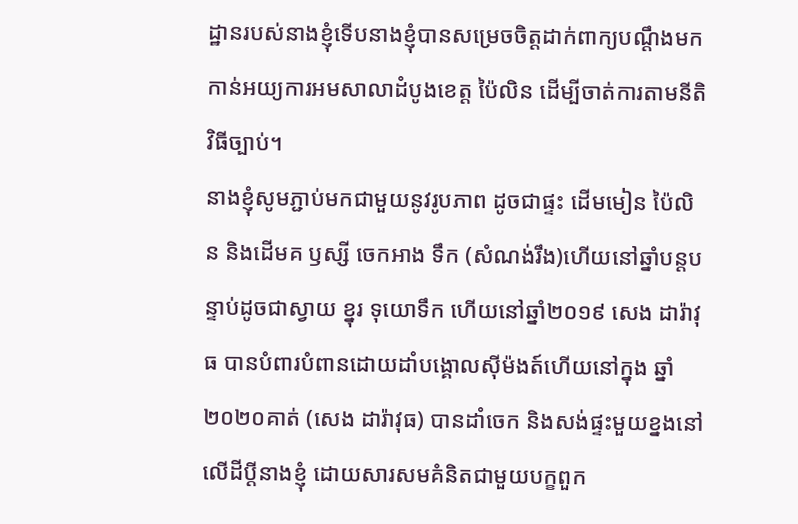ដ្ឋានរបស់នាងខ្ញុំទើបនាងខ្ញុំបានសម្រេចចិត្តដាក់ពាក្យបណ្តឹងមកកាន់អយ្យការអមសាលាដំបូងខេត្ត ប៉ៃលិន ដើម្បីចាត់ការតាមនីតិវិធីច្បាប់។
នាងខ្ញុំសូមភ្ជាប់មកជាមួយនូវរូបភាព ដូចជាផ្ទះ ដើមមៀន ប៉ៃលិន និងដើមគ ឫស្សី ចេកអាង ទឹក (សំណង់រឹង)ហើយនៅឆ្នាំបន្តបន្ទាប់ដូចជាស្វាយ ខ្នុរ ទុយោទឹក ហើយនៅឆ្នាំ២០១៩ សេង ដារ៉ាវុធ បានបំពារបំពានដោយដាំបង្គោលស៊ីម៉ងត៍ហើយនៅក្នុង ឆ្នាំ២០២០គាត់ (សេង ដារ៉ាវុធ) បានដាំចេក និងសង់ផ្ទះមួយខ្នងនៅលើដីប្ដីនាងខ្ញុំ ដោយសារសមគំនិតជាមួយបក្ខពួក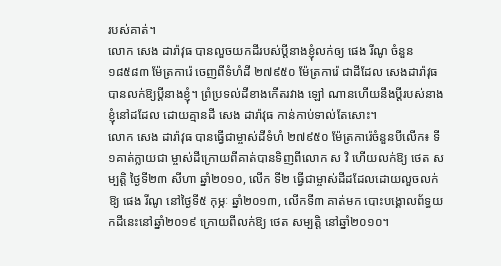របស់គាត់។
លោក សេង ដារ៉ាវុធ បានលួចយកដីរបស់ប្ដីនាងខ្ញុំលក់ឲ្យ ផេង រីណូ ចំនួន ១៨៥៨៣ ម៉ែត្រការ៉េ ចេញពីទំហំដី ២៧៩៥០ ម៉ែត្រការ៉េ ជាដីដែល សេងដារ៉ាវុធបានលក់ឱ្យប្ដីនាងខ្ញុំ។ ព្រំប្រទល់ដីខាងកើតរវាង ឡៅ ណានហើយនឹងប្តីរបស់នាងខ្ញុំនៅដដែល ដោយគ្មានដី សេង ដារ៉ាវុធ កាន់កាប់ទាល់តែសោះ។
លោក សេង ដារ៉ាវុធ បានធ្វើជាម្ចាស់ដីទំហំ ២៧៩៥០ ម៉ែត្រការ៉េចំនួនបីលើក៖ ទី១គាត់ក្លាយជា ម្ចាស់ដីក្រោយពីគាត់បានទិញពីលោក ស វិ ហើយលក់ឱ្យ ថេត សម្បត្តិ ថ្ងៃទី២៣ សីហា ឆ្នាំ២០១០, លើក ទី២ ធ្វើជាម្ចាស់ដីដដែលដោយលួចលក់ឱ្យ ផេង រីណូ នៅថ្ងៃទី៥ កុម្ភៈ ឆ្នាំ២០១៣, លើកទី៣ គាត់មក បោះបង្គោលព័ទ្ធយកដីនេះនៅឆ្នាំ២០១៩ ក្រោយពីលក់ឱ្យ ថេត សម្បត្តិ នៅឆ្នាំ២០១០។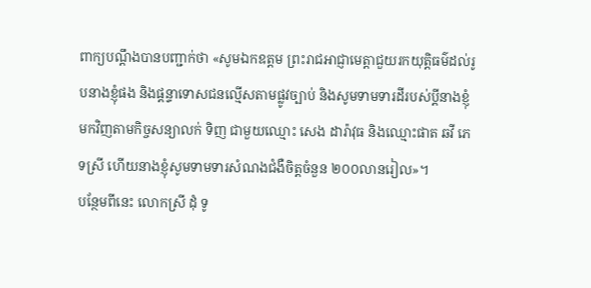ពាក្យបណ្ដឹងបានបញ្ជាក់ថា «សូមឯកឧត្តម ព្រះរាជអាជ្ញាមេត្តាជួយរកយុត្តិធម៌ដល់រូបនាងខ្ញុំផង និងផ្ដន្ទាទោសជនល្មើសតាមផ្លូវច្បាប់ និងសូមទាមទារដីរបស់ប្ដីនាងខ្ញុំមកវិញតាមកិច្ចសន្យាលក់ ទិញ ជាមួយឈ្មោះ សេង ដារ៉ាវុធ និងឈ្មោះផាត ឆវី ភេទស្រី ហើយនាងខ្ញុំសូមទាមទារសំណងជំងឺចិត្តចំនួន ២០០លានរៀល»។
បន្ថែមពីនេះ លោកស្រី ដុំ ទូ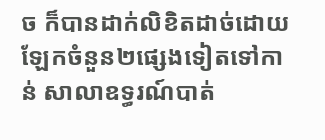ច ក៏បានដាក់លិខិតដាច់ដោយឡែកចំនួន២ផ្សេងទៀតទៅកាន់ សាលាឧទ្ធរណ៍បាត់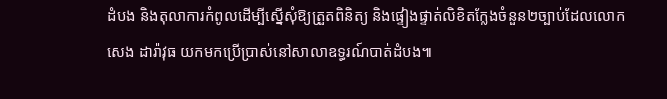ដំបង និងតុលាការកំពូលដើម្បីស្នើសុំឱ្យត្រួតពិនិត្យ និងផ្ទៀងផ្ទាត់លិខិតក្លែងចំនួន២ច្បាប់ដែលលោក សេង ដារ៉ាវុធ យកមកប្រើប្រាស់នៅសាលាឧទ្ធរណ៍បាត់ដំបង៕